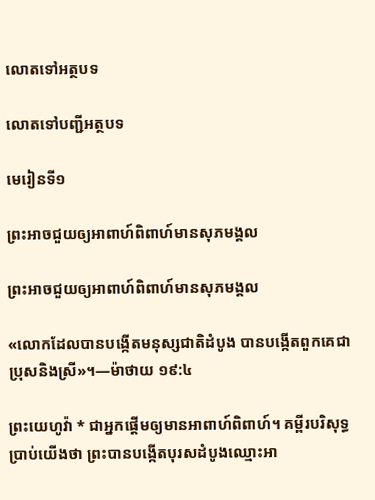លោតទៅអត្ថបទ

លោតទៅបញ្ជីអត្ថបទ

មេរៀនទី១

ព្រះអាចជួយឲ្យអាពាហ៍ពិពាហ៍មានសុភមង្គល

ព្រះអាចជួយឲ្យអាពាហ៍ពិពាហ៍មានសុភមង្គល

«លោកដែលបានបង្កើតមនុស្សជាតិដំបូង បានបង្កើតពួកគេជាប្រុសនិងស្រី»។—ម៉ាថាយ ១៩:៤

ព្រះយេហូវ៉ា * ជាអ្នកផ្ដើមឲ្យមានអាពាហ៍ពិពាហ៍។ គម្ពីរបរិសុទ្ធប្រាប់យើងថា ព្រះបានបង្កើតបុរសដំបូងឈ្មោះអា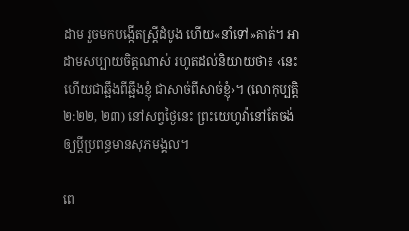ដាម រួចមកបង្កើតស្ដ្រីដំបូង ហើយ«នាំទៅ»គាត់។ អាដាមសប្បាយចិត្ដណាស់ រហូតដល់និយាយថា៖ ‹នេះហើយជាឆ្អឹងពីឆ្អឹងខ្ញុំ ជាសាច់ពីសាច់ខ្ញុំ›។ (លោកុប្បត្ដិ ២:២២, ២៣) នៅសព្វថ្ងៃនេះ ព្រះយេហូវ៉ានៅតែចង់ឲ្យប្ដីប្រពន្ធមានសុភមង្គល។

ពេ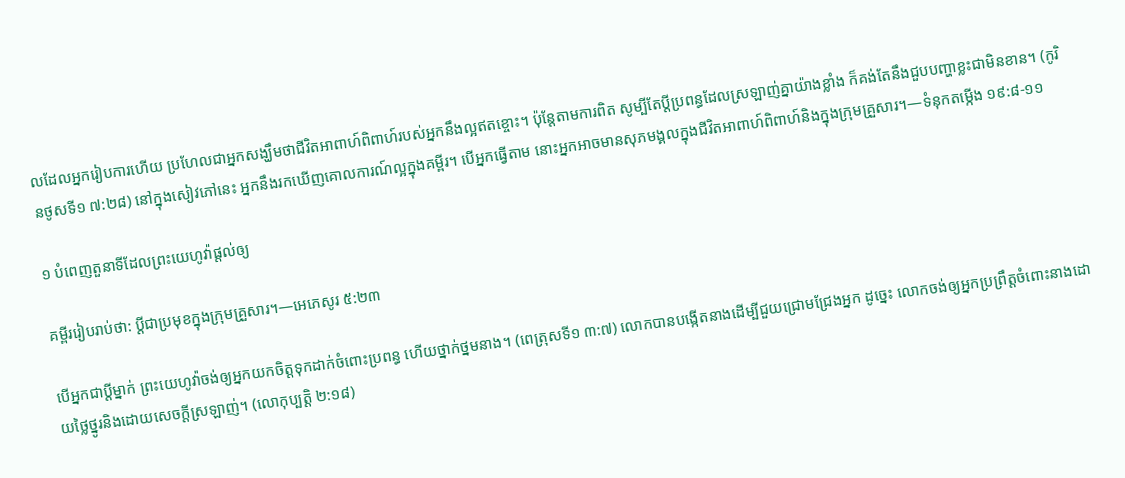លដែលអ្នករៀបការហើយ ប្រហែលជាអ្នកសង្ឃឹមថាជីវិតអាពាហ៍ពិពាហ៍របស់អ្នកនឹងល្អឥតខ្ចោះ។ ប៉ុន្ដែតាមការពិត សូម្បីតែប្ដីប្រពន្ធដែលស្រឡាញ់គ្នាយ៉ាងខ្លាំង ក៏គង់តែនឹងជួបបញ្ហាខ្លះជាមិនខាន។ (កូរិនថូសទី១ ៧:២៨) នៅក្នុងសៀវភៅនេះ អ្នកនឹងរកឃើញគោលការណ៍ល្អក្នុងគម្ពីរ។ បើអ្នកធ្វើតាម នោះអ្នកអាចមានសុភមង្គលក្នុងជីវិតអាពាហ៍ពិពាហ៍និងក្នុងក្រុមគ្រួសារ។—ទំនុកតម្កើង ១៩:៨-១១

១ បំពេញតួនាទីដែលព្រះយេហូវ៉ាផ្ដល់ឲ្យ

គម្ពីររៀបរាប់ថា: ប្ដីជាប្រមុខក្នុងក្រុមគ្រួសារ។—អេភេសូរ ៥:២៣

បើអ្នកជាប្ដីម្នាក់ ព្រះយេហូវ៉ាចង់ឲ្យអ្នកយកចិត្ដទុកដាក់ចំពោះប្រពន្ធ ហើយថ្នាក់ថ្នមនាង។ (ពេត្រុសទី១ ៣:៧) លោកបានបង្កើតនាងដើម្បីជួយជ្រោមជ្រែងអ្នក ដូច្នេះ លោកចង់ឲ្យអ្នកប្រព្រឹត្ដចំពោះនាងដោយថ្លៃថ្នូរនិងដោយសេចក្ដីស្រឡាញ់។ (លោកុប្បត្ដិ ២:១៨)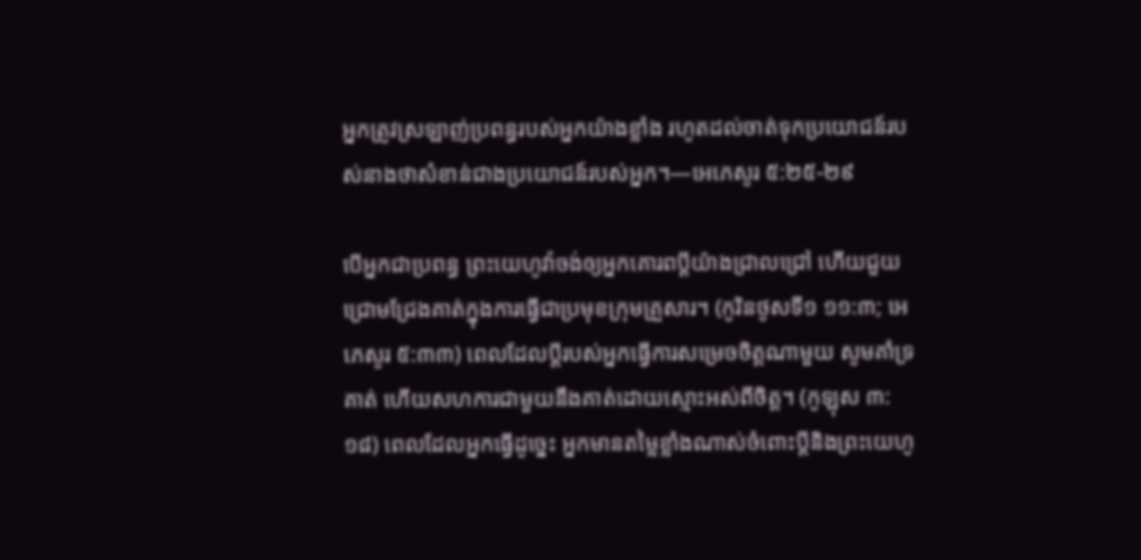អ្នកត្រូវស្រឡាញ់ប្រពន្ធរបស់អ្នកយ៉ាងខ្លាំង រហូតដល់ចាត់ទុកប្រយោជន៍របស់នាងថាសំខាន់ជាងប្រយោជន៍របស់អ្នក។—អេភេសូរ ៥:២៥-២៩

បើអ្នកជាប្រពន្ធ ព្រះយេហូវ៉ាចង់ឲ្យអ្នកគោរពប្ដីយ៉ាងជ្រាលជ្រៅ ហើយជួយជ្រោមជ្រែងគាត់ក្នុងការធ្វើជាប្រមុខក្រុមគ្រួសារ។ (កូរិនថូសទី១ ១១:៣; អេភេសូរ ៥:៣៣) ពេលដែលប្ដីរបស់អ្នកធ្វើការសម្រេចចិត្ដណាមួយ សូមគាំទ្រគាត់ ហើយសហការជាមួយនឹងគាត់ដោយស្មោះអស់ពីចិត្ដ។ (កូឡុស ៣:១៨) ពេលដែលអ្នកធ្វើដូច្នេះ អ្នកមានតម្លៃខ្លាំងណាស់ចំពោះប្ដីនិងព្រះយេហូ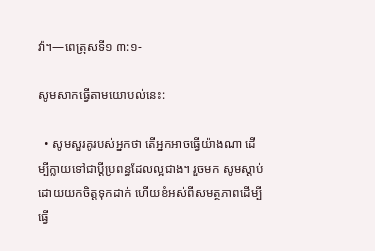វ៉ា។—ពេត្រុសទី១ ៣:១-

សូមសាកធ្វើតាមយោបល់នេះ:

  • សូមសួរគូរបស់អ្នកថា តើអ្នកអាចធ្វើយ៉ាងណា ដើម្បីក្លាយទៅជាប្ដីប្រពន្ធដែលល្អជាង។ រួចមក សូមស្តាប់ដោយយកចិត្ដទុកដាក់ ហើយខំអស់ពីសមត្ថភាពដើម្បីធ្វើ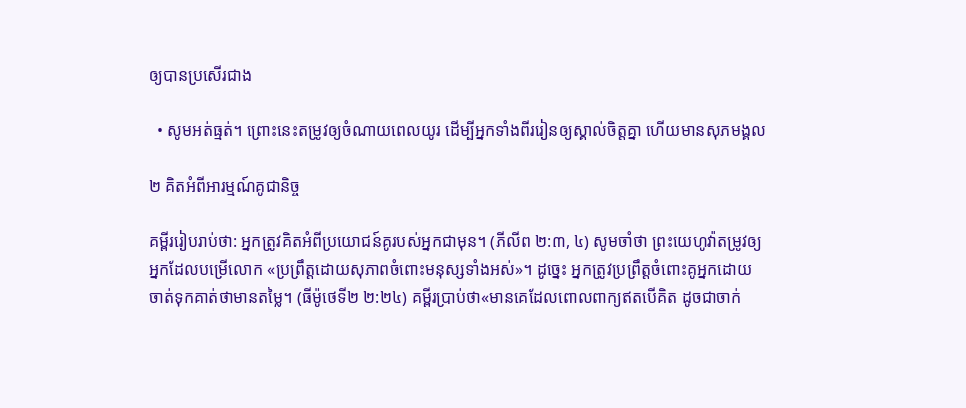ឲ្យបានប្រសើរជាង

  • សូមអត់ធ្មត់។ ព្រោះនេះតម្រូវឲ្យចំណាយពេលយូរ ដើម្បីអ្នកទាំងពីររៀនឲ្យស្គាល់ចិត្ដគ្នា ហើយមានសុភមង្គល

២ គិតអំពីអារម្មណ៍គូជានិច្ច

គម្ពីររៀបរាប់ថា: អ្នកត្រូវគិតអំពីប្រយោជន៍គូរបស់អ្នកជាមុន។ (ភីលីព ២:៣, ៤) សូមចាំថា ព្រះយេហូវ៉ាតម្រូវឲ្យអ្នកដែលបម្រើលោក «ប្រព្រឹត្ដដោយសុភាពចំពោះមនុស្សទាំងអស់»។ ដូច្នេះ អ្នកត្រូវប្រព្រឹត្ដចំពោះគូអ្នកដោយចាត់ទុកគាត់ថាមានតម្លៃ។ (ធីម៉ូថេទី២ ២:២៤) គម្ពីរប្រាប់ថា«មានគេដែលពោលពាក្យឥតបើគិត ដូចជាចាក់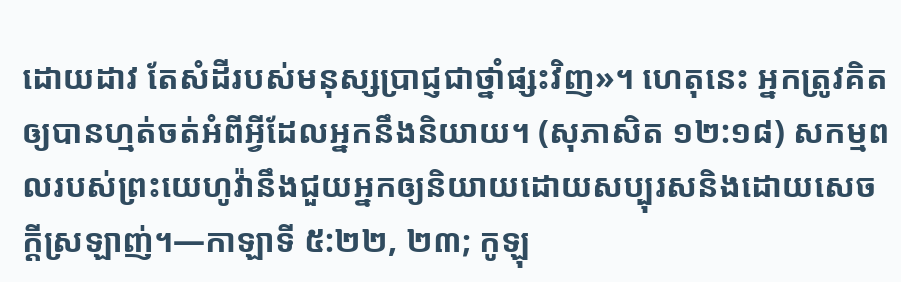ដោយដាវ តែសំដីរបស់មនុស្សប្រាជ្ញជាថ្នាំផ្សះវិញ»។ ហេតុនេះ អ្នកត្រូវគិតឲ្យបានហ្មត់ចត់អំពីអ្វីដែលអ្នកនឹងនិយាយ។ (សុភាសិត ១២:១៨) សកម្មពលរបស់ព្រះយេហូវ៉ានឹងជួយអ្នកឲ្យនិយាយដោយសប្បុរសនិងដោយសេចក្ដីស្រឡាញ់។—កាឡាទី ៥:២២, ២៣; កូឡុ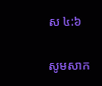ស ៤:៦

សូមសាក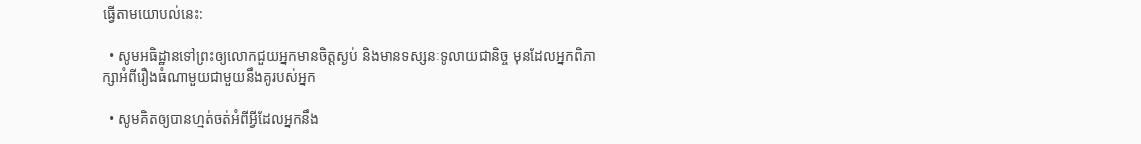ធ្វើតាមយោបល់នេះ:

  • សូមអធិដ្ឋានទៅព្រះឲ្យលោកជួយអ្នកមានចិត្ដស្ងប់ និងមានទស្សនៈទូលាយជានិច្ច មុនដែលអ្នកពិភាក្សាអំពីរឿងធំណាមួយជាមួយនឹងគូរបស់អ្នក

  • សូមគិតឲ្យបានហ្មត់ចត់អំពីអ្វីដែលអ្នកនឹង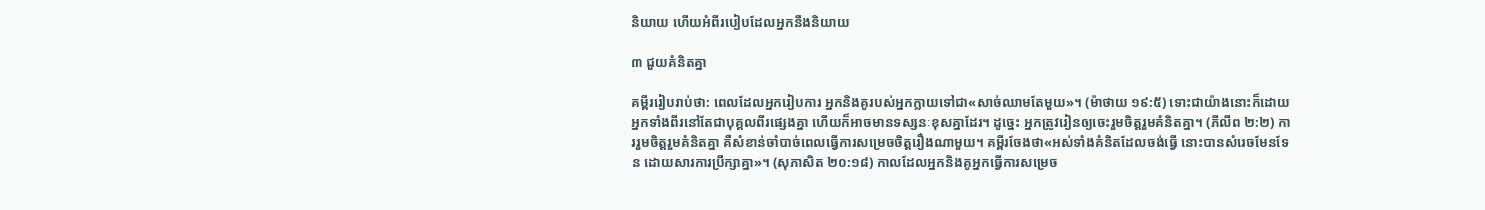និយាយ ហើយអំពីរបៀបដែលអ្នកនឹងនិយាយ

៣ ជួយគំនិតគ្នា

គម្ពីររៀបរាប់ថា: ពេលដែលអ្នករៀបការ អ្នកនិងគូរបស់អ្នកក្លាយទៅជា«សាច់ឈាមតែមួយ»។ (ម៉ាថាយ ១៩:៥) ទោះជាយ៉ាងនោះក៏ដោយ អ្នកទាំងពីរនៅតែជាបុគ្គលពីរផ្សេងគ្នា ហើយក៏អាចមានទស្សនៈខុសគ្នាដែរ។ ដូច្នេះ អ្នកត្រូវរៀនឲ្យចេះរួមចិត្ដរួមគំនិតគ្នា។ (ភីលីព ២:២) ការរួមចិត្ដរួមគំនិតគ្នា គឺសំខាន់ចាំបាច់ពេលធ្វើការសម្រេចចិត្ដរឿងណាមួយ។ គម្ពីរចែងថា«អស់ទាំងគំនិតដែលចង់ធ្វើ នោះបានសំរេចមែនទែន ដោយសារការប្រឹក្សាគ្នា»។ (សុភាសិត ២០:១៨) កាលដែលអ្នកនិងគូអ្នកធ្វើការសម្រេច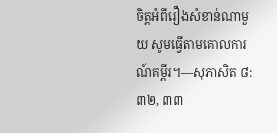ចិត្ដអំពីរឿងសំខាន់ណាមួយ សូមធ្វើតាមគោលការណ៍គម្ពីរ។—សុភាសិត ៨:៣២, ៣៣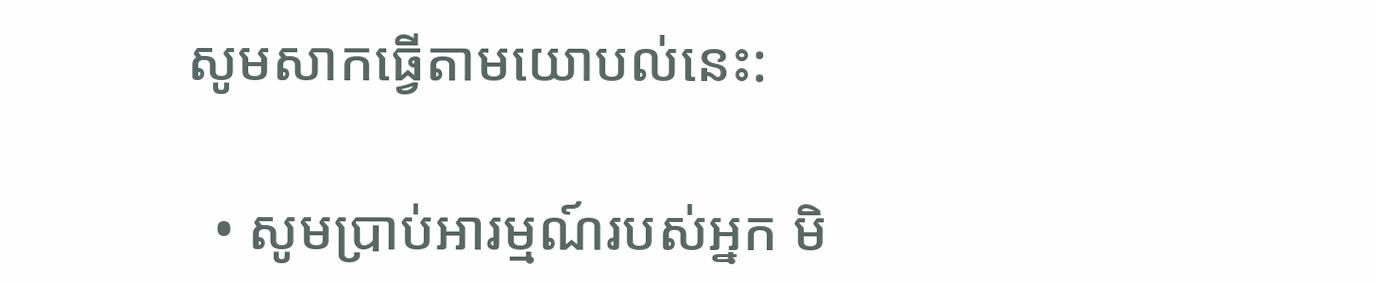សូមសាកធ្វើតាមយោបល់នេះ:

  • សូមប្រាប់អារម្មណ៍របស់អ្នក មិ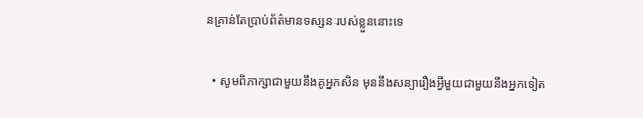នគ្រាន់តែប្រាប់ព័ត៌មានទស្សនៈរបស់ខ្លួននោះទេ

  • សូមពិភាក្សាជាមួយនឹងគូអ្នកសិន មុននឹងសន្យារឿងអ្វីមួយជាមួយនឹងអ្នកទៀត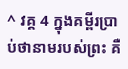^ វគ្គ 4 ក្នុងគម្ពីរប្រាប់ថានាមរបស់ព្រះ គឺ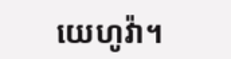យេហូវ៉ា។